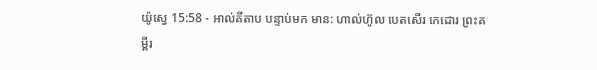យ៉ូស្វេ 15:58 - អាល់គីតាប បន្ទាប់មក មាន: ហាល់ហ៊ូល បេតសើរ កេដោរ ព្រះគម្ពីរ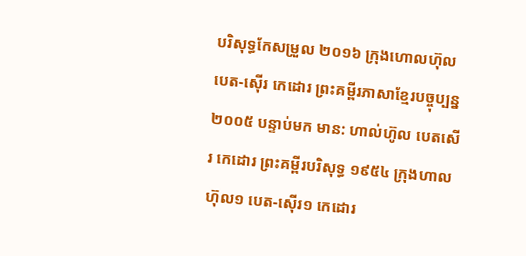បរិសុទ្ធកែសម្រួល ២០១៦ ក្រុងហោលហ៊ុល បេត-ស៊ើរ កេដោរ ព្រះគម្ពីរភាសាខ្មែរបច្ចុប្បន្ន ២០០៥ បន្ទាប់មក មាន: ហាល់ហ៊ូល បេតសើរ កេដោរ ព្រះគម្ពីរបរិសុទ្ធ ១៩៥៤ ក្រុងហាលហ៊ុល១ បេត-ស៊ើរ១ កេដោរ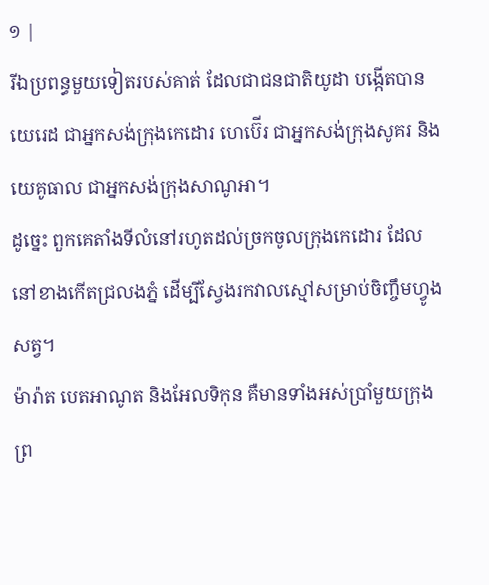១ |
រីឯប្រពន្ធមួយទៀតរបស់គាត់ ដែលជាជនជាតិយូដា បង្កើតបានយេរេដ ជាអ្នកសង់ក្រុងកេដោរ ហេប៊ើរ ជាអ្នកសង់ក្រុងសូគរ និងយេគូធាល ជាអ្នកសង់ក្រុងសាណូអា។
ដូច្នេះ ពួកគេតាំងទីលំនៅរហូតដល់ច្រកចូលក្រុងកេដោរ ដែលនៅខាងកើតជ្រលងភ្នំ ដើម្បីស្វែងរកវាលស្មៅសម្រាប់ចិញ្ចឹមហ្វូងសត្វ។
ម៉ារ៉ាត បេតអាណូត និងអែលទិកុន គឺមានទាំងអស់ប្រាំមួយក្រុង ព្រ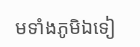មទាំងភូមិឯទៀ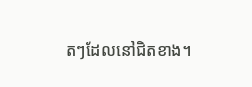តៗដែលនៅជិតខាង។